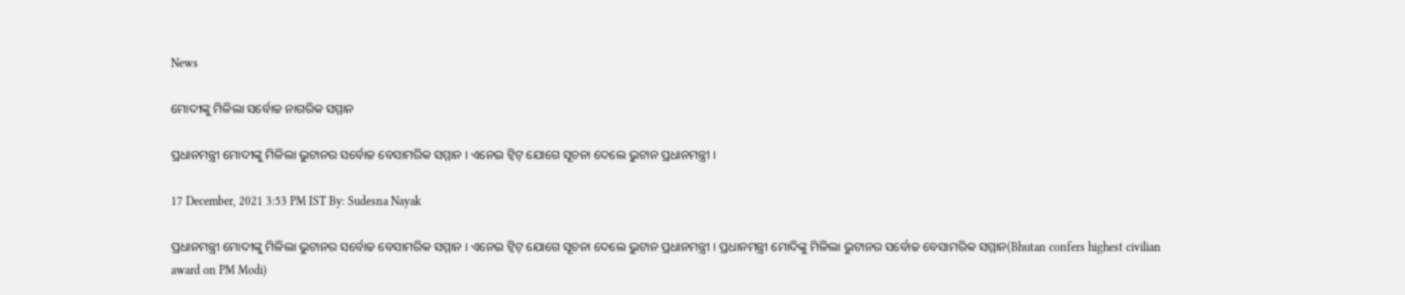News

ମୋଦୀଙ୍କୁ ମିଳିଲା ସର୍ବୋଚ୍ଚ ନାଗରିକ ସମ୍ମାନ

ପ୍ରଧାନମନ୍ତ୍ରୀ ମୋଦୀଙ୍କୁ ମିଳିଲା ଭୁଟାନର ସର୍ବୋଚ୍ଚ ବେସାମରିକ ସମ୍ମାନ । ଏନେଇ ଟ୍ବିଟ୍ ଯୋଗେ ସୂଚନା ଦେଲେ ଭୁଟାନ ପ୍ରଧାନମନ୍ତ୍ରୀ ।

17 December, 2021 3:53 PM IST By: Sudesna Nayak

ପ୍ରଧାନମନ୍ତ୍ରୀ ମୋଦୀଙ୍କୁ ମିଳିଲା ଭୁଟାନର ସର୍ବୋଚ୍ଚ ବେସାମରିକ ସମ୍ମାନ । ଏନେଇ ଟ୍ବିଟ୍ ଯୋଗେ ସୂଚନା ଦେଲେ ଭୁଟାନ ପ୍ରଧାନମନ୍ତ୍ରୀ । ପ୍ରଧାନମନ୍ତ୍ରୀ ମୋଦିଙ୍କୁ ମିଳିଲା ଭୁଟାନର ସର୍ବୋଚ୍ଚ ବେସାମରିକ ସମ୍ମାନ(Bhutan confers highest civilian award on PM Modi)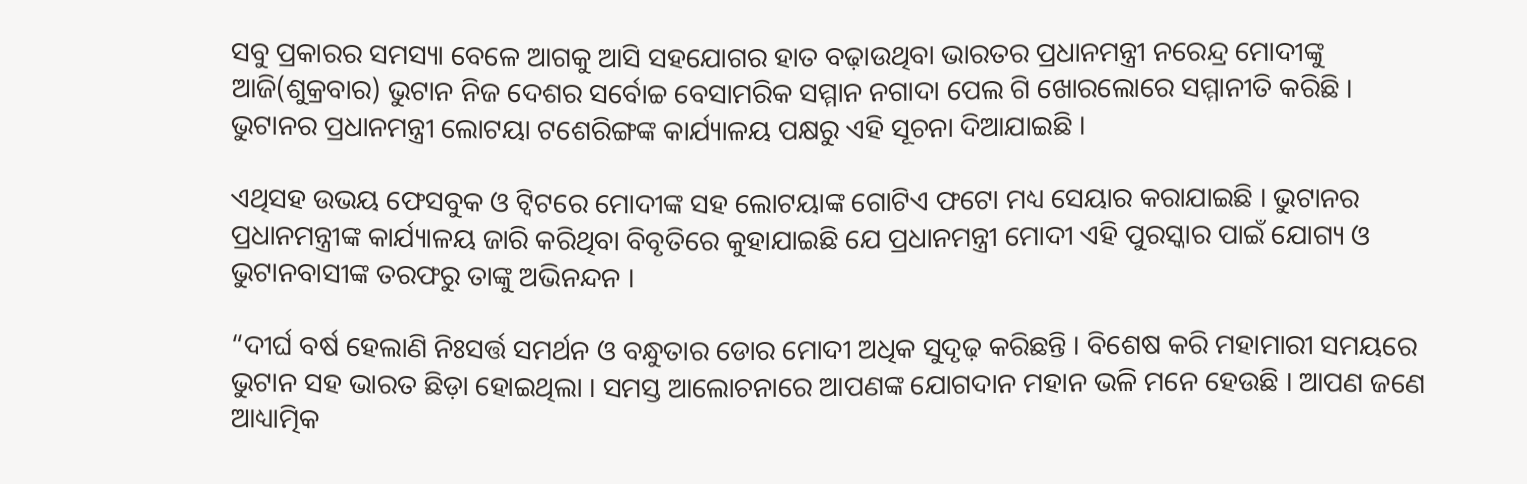ସବୁ ପ୍ରକାରର ସମସ୍ୟା ବେଳେ ଆଗକୁ ଆସି ସହଯୋଗର ହାତ ବଢ଼ାଉଥିବା ଭାରତର ପ୍ରଧାନମନ୍ତ୍ରୀ ନରେନ୍ଦ୍ର ମୋଦୀଙ୍କୁ ଆଜି(ଶୁକ୍ରବାର) ଭୁଟାନ ନିଜ ଦେଶର ସର୍ବୋଚ୍ଚ ବେସାମରିକ ସମ୍ମାନ ନଗାଦା ପେଲ ଗି ଖୋରଲୋରେ ସମ୍ମାନୀତି କରିଛି । ଭୁଟାନର ପ୍ରଧାନମନ୍ତ୍ରୀ ଲୋଟୟା ଟଶେରିଙ୍ଗଙ୍କ କାର୍ଯ୍ୟାଳୟ ପକ୍ଷରୁ ଏହି ସୂଚନା ଦିଆଯାଇଛି ।

ଏଥିସହ ଉଭୟ ଫେସବୁକ ଓ ଟ୍ୱିଟରେ ମୋଦୀଙ୍କ ସହ ଲୋଟୟାଙ୍କ ଗୋଟିଏ ଫଟୋ ମଧ୍ୟ ସେୟାର କରାଯାଇଛି । ଭୁଟାନର ପ୍ରଧାନମନ୍ତ୍ରୀଙ୍କ କାର୍ଯ୍ୟାଳୟ ଜାରି କରିଥିବା ବିବୃତିରେ କୁହାଯାଇଛି ଯେ ପ୍ରଧାନମନ୍ତ୍ରୀ ମୋଦୀ ଏହି ପୁରସ୍କାର ପାଇଁ ଯୋଗ୍ୟ ଓ ଭୁଟାନବାସୀଙ୍କ ତରଫରୁ ତାଙ୍କୁ ଅଭିନନ୍ଦନ ।

“ଦୀର୍ଘ ବର୍ଷ ହେଲାଣି ନିଃସର୍ତ୍ତ ସମର୍ଥନ ଓ ବନ୍ଧୁତାର ଡୋର ମୋଦୀ ଅଧିକ ସୁଦୃଢ଼ କରିଛନ୍ତି । ବିଶେଷ କରି ମହାମାରୀ ସମୟରେ ଭୁଟାନ ସହ ଭାରତ ଛିଡ଼ା ହୋଇଥିଲା । ସମସ୍ତ ଆଲୋଚନାରେ ଆପଣଙ୍କ ଯୋଗଦାନ ମହାନ ଭଳି ମନେ ହେଉଛି । ଆପଣ ଜଣେ ଆଧ୍ୟାତ୍ମିକ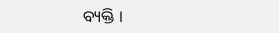ବ୍ୟକ୍ତି ।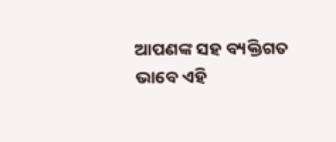ଆପଣଙ୍କ ସହ ବ୍ୟକ୍ତିଗତ ଭାବେ ଏହି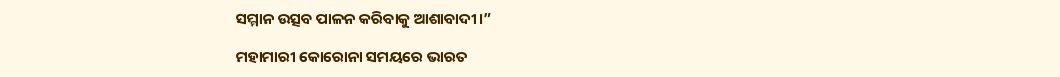ସମ୍ମାନ ଉତ୍ସବ ପାଳନ କରିବାକୁ ଆଶାବାଦୀ।”

ମହାମାରୀ କୋରୋନା ସମୟରେ ଭାରତ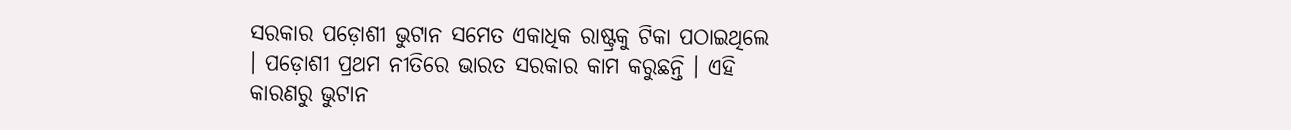ସରକାର ପଡ଼ୋଶୀ ଭୁଟାନ ସମେତ ଏକାଧିକ ରାଷ୍ଟ୍ରକୁ ଟିକା ପଠାଇଥିଲେ । ପଡ଼ୋଶୀ ପ୍ରଥମ ନୀତିରେ ଭାରତ ସରକାର କାମ କରୁଛନ୍ତି । ଏହି କାରଣରୁ ଭୁଟାନ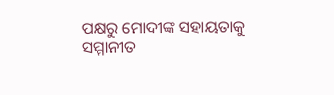ପକ୍ଷରୁ ମୋଦୀଙ୍କ ସହାୟତାକୁ ସମ୍ମାନୀତ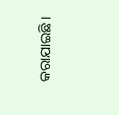କରାଯାଇଛି ।